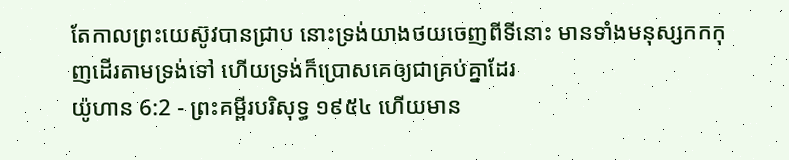តែកាលព្រះយេស៊ូវបានជ្រាប នោះទ្រង់យាងថយចេញពីទីនោះ មានទាំងមនុស្សកកកុញដើរតាមទ្រង់ទៅ ហើយទ្រង់ក៏ប្រោសគេឲ្យជាគ្រប់គ្នាដែរ
យ៉ូហាន 6:2 - ព្រះគម្ពីរបរិសុទ្ធ ១៩៥៤ ហើយមាន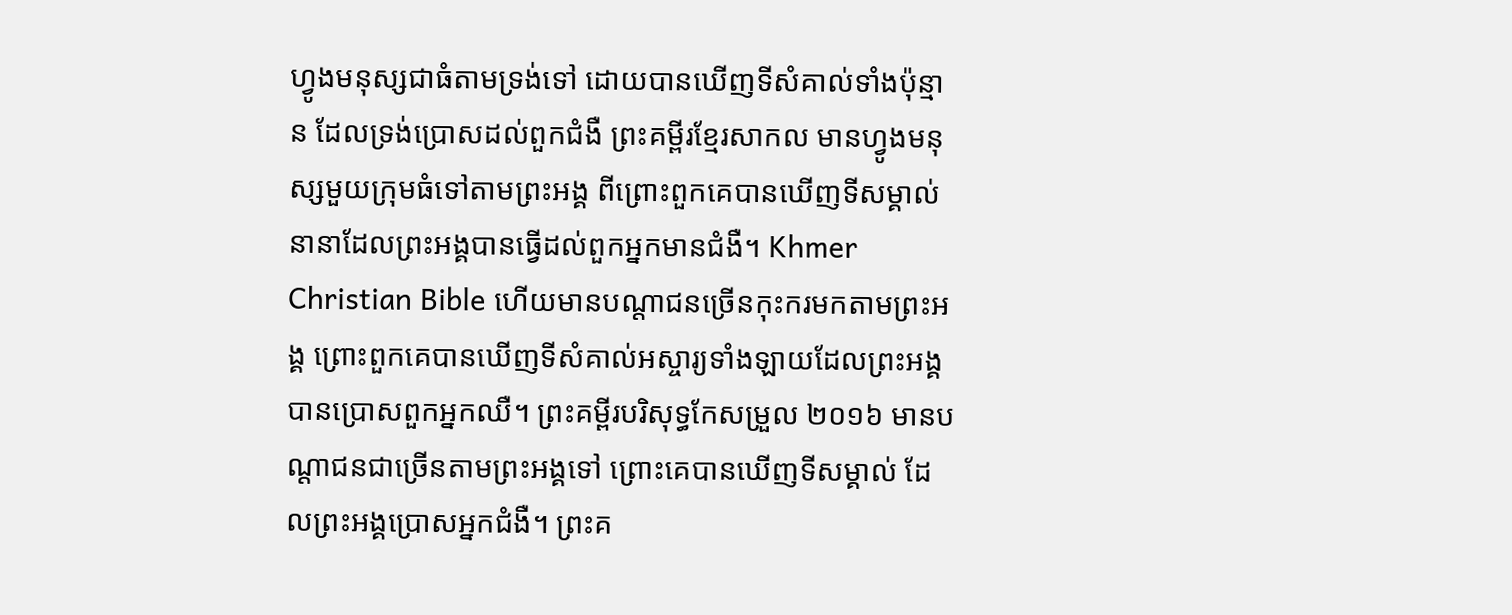ហ្វូងមនុស្សជាធំតាមទ្រង់ទៅ ដោយបានឃើញទីសំគាល់ទាំងប៉ុន្មាន ដែលទ្រង់ប្រោសដល់ពួកជំងឺ ព្រះគម្ពីរខ្មែរសាកល មានហ្វូងមនុស្សមួយក្រុមធំទៅតាមព្រះអង្គ ពីព្រោះពួកគេបានឃើញទីសម្គាល់នានាដែលព្រះអង្គបានធ្វើដល់ពួកអ្នកមានជំងឺ។ Khmer Christian Bible ហើយមានបណ្តាជនច្រើនកុះករមកតាមព្រះអង្គ ព្រោះពួកគេបានឃើញទីសំគាល់អស្ចារ្យទាំងឡាយដែលព្រះអង្គបានប្រោសពួកអ្នកឈឺ។ ព្រះគម្ពីរបរិសុទ្ធកែសម្រួល ២០១៦ មានបណ្តាជនជាច្រើនតាមព្រះអង្គទៅ ព្រោះគេបានឃើញទីសម្គាល់ ដែលព្រះអង្គប្រោសអ្នកជំងឺ។ ព្រះគ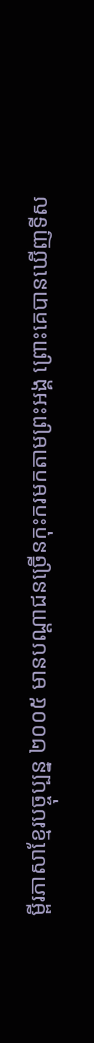ម្ពីរភាសាខ្មែរបច្ចុប្បន្ន ២០០៥ មានបណ្ដាជនច្រើនកុះករមកតាមព្រះអង្គ ព្រោះគេបានឃើញទីស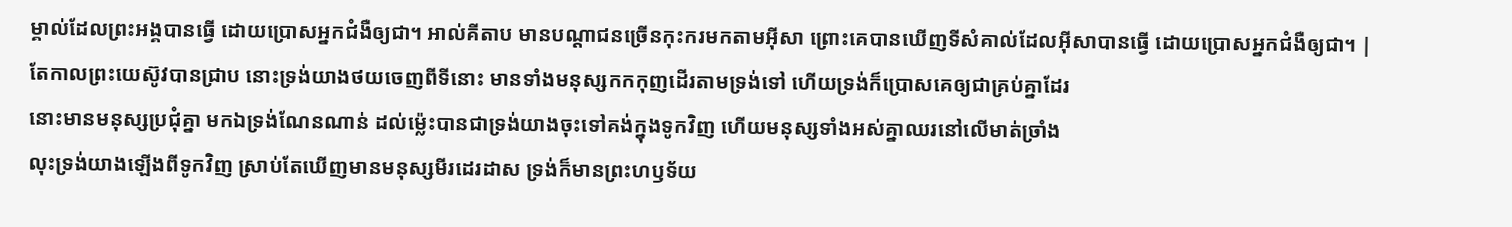ម្គាល់ដែលព្រះអង្គបានធ្វើ ដោយប្រោសអ្នកជំងឺឲ្យជា។ អាល់គីតាប មានបណ្ដាជនច្រើនកុះករមកតាមអ៊ីសា ព្រោះគេបានឃើញទីសំគាល់ដែលអ៊ីសាបានធ្វើ ដោយប្រោសអ្នកជំងឺឲ្យជា។ |
តែកាលព្រះយេស៊ូវបានជ្រាប នោះទ្រង់យាងថយចេញពីទីនោះ មានទាំងមនុស្សកកកុញដើរតាមទ្រង់ទៅ ហើយទ្រង់ក៏ប្រោសគេឲ្យជាគ្រប់គ្នាដែរ
នោះមានមនុស្សប្រជុំគ្នា មកឯទ្រង់ណែនណាន់ ដល់ម៉្លេះបានជាទ្រង់យាងចុះទៅគង់ក្នុងទូកវិញ ហើយមនុស្សទាំងអស់គ្នាឈរនៅលើមាត់ច្រាំង
លុះទ្រង់យាងឡើងពីទូកវិញ ស្រាប់តែឃើញមានមនុស្សមីរដេរដាស ទ្រង់ក៏មានព្រះហឫទ័យ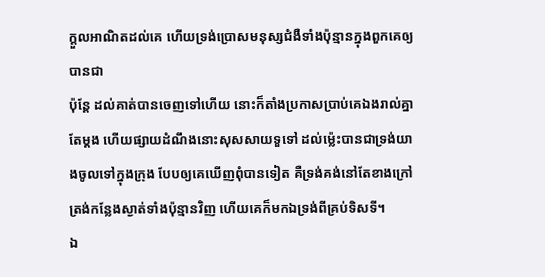ក្តួលអាណិតដល់គេ ហើយទ្រង់ប្រោសមនុស្សជំងឺទាំងប៉ុន្មានក្នុងពួកគេឲ្យបានជា
ប៉ុន្តែ ដល់គាត់បានចេញទៅហើយ នោះក៏តាំងប្រកាសប្រាប់គេឯងរាល់គ្នាតែម្តង ហើយផ្សាយដំណឹងនោះសុសសាយទួទៅ ដល់ម៉្លេះបានជាទ្រង់យាងចូលទៅក្នុងក្រុង បែបឲ្យគេឃើញពុំបានទៀត គឺទ្រង់គង់នៅតែខាងក្រៅ ត្រង់កន្លែងស្ងាត់ទាំងប៉ុន្មានវិញ ហើយគេក៏មកឯទ្រង់ពីគ្រប់ទិសទី។
ឯ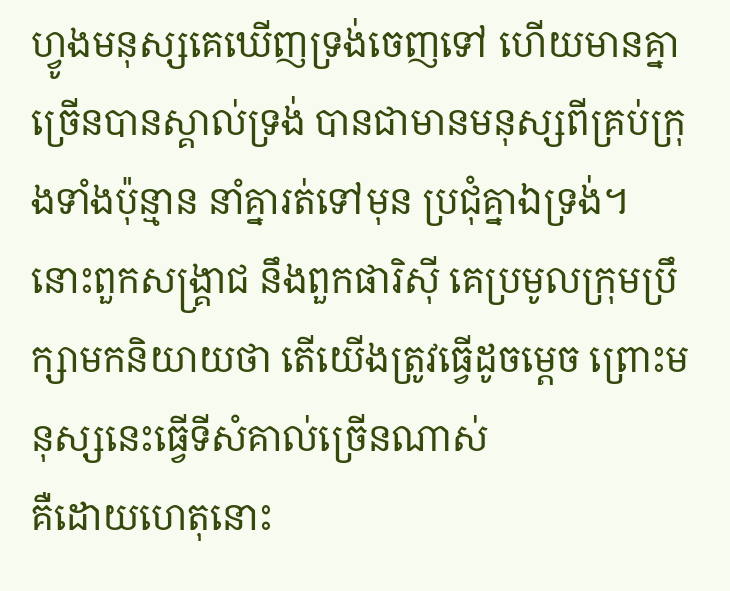ហ្វូងមនុស្សគេឃើញទ្រង់ចេញទៅ ហើយមានគ្នាច្រើនបានស្គាល់ទ្រង់ បានជាមានមនុស្សពីគ្រប់ក្រុងទាំងប៉ុន្មាន នាំគ្នារត់ទៅមុន ប្រជុំគ្នាឯទ្រង់។
នោះពួកសង្គ្រាជ នឹងពួកផារិស៊ី គេប្រមូលក្រុមប្រឹក្សាមកនិយាយថា តើយើងត្រូវធ្វើដូចម្តេច ព្រោះមនុស្សនេះធ្វើទីសំគាល់ច្រើនណាស់
គឺដោយហេតុនោះ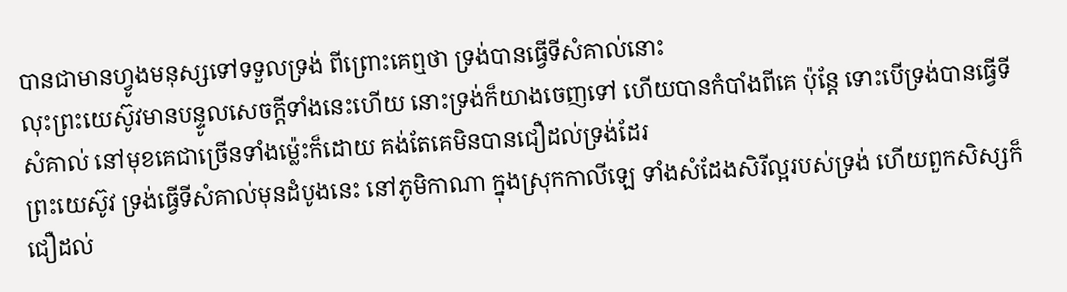បានជាមានហ្វូងមនុស្សទៅទទួលទ្រង់ ពីព្រោះគេឮថា ទ្រង់បានធ្វើទីសំគាល់នោះ
លុះព្រះយេស៊ូវមានបន្ទូលសេចក្ដីទាំងនេះហើយ នោះទ្រង់ក៏យាងចេញទៅ ហើយបានកំបាំងពីគេ ប៉ុន្តែ ទោះបើទ្រង់បានធ្វើទីសំគាល់ នៅមុខគេជាច្រើនទាំងម៉្លេះក៏ដោយ គង់តែគេមិនបានជឿដល់ទ្រង់ដែរ
ព្រះយេស៊ូវ ទ្រង់ធ្វើទីសំគាល់មុនដំបូងនេះ នៅភូមិកាណា ក្នុងស្រុកកាលីឡេ ទាំងសំដែងសិរីល្អរបស់ទ្រង់ ហើយពួកសិស្សក៏ជឿដល់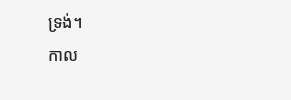ទ្រង់។
កាល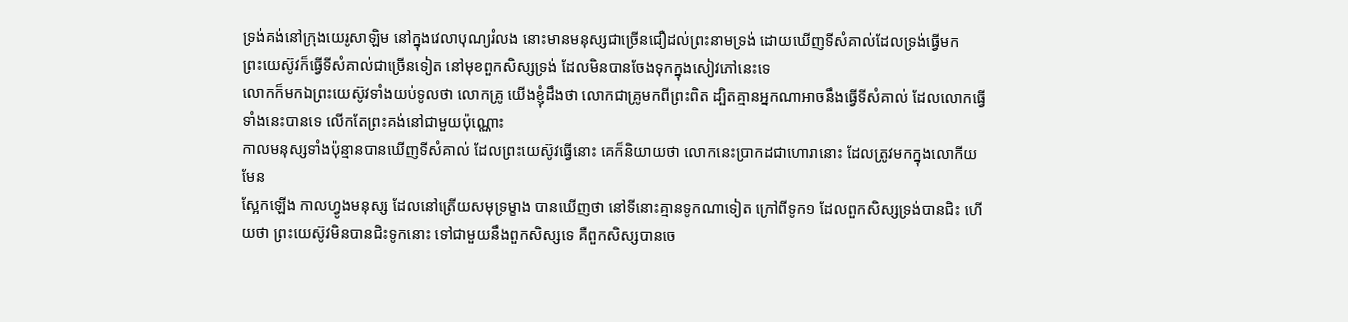ទ្រង់គង់នៅក្រុងយេរូសាឡិម នៅក្នុងវេលាបុណ្យរំលង នោះមានមនុស្សជាច្រើនជឿដល់ព្រះនាមទ្រង់ ដោយឃើញទីសំគាល់ដែលទ្រង់ធ្វើមក
ព្រះយេស៊ូវក៏ធ្វើទីសំគាល់ជាច្រើនទៀត នៅមុខពួកសិស្សទ្រង់ ដែលមិនបានចែងទុកក្នុងសៀវភៅនេះទេ
លោកក៏មកឯព្រះយេស៊ូវទាំងយប់ទូលថា លោកគ្រូ យើងខ្ញុំដឹងថា លោកជាគ្រូមកពីព្រះពិត ដ្បិតគ្មានអ្នកណាអាចនឹងធ្វើទីសំគាល់ ដែលលោកធ្វើទាំងនេះបានទេ លើកតែព្រះគង់នៅជាមួយប៉ុណ្ណោះ
កាលមនុស្សទាំងប៉ុន្មានបានឃើញទីសំគាល់ ដែលព្រះយេស៊ូវធ្វើនោះ គេក៏និយាយថា លោកនេះប្រាកដជាហោរានោះ ដែលត្រូវមកក្នុងលោកីយមែន
ស្អែកឡើង កាលហ្វូងមនុស្ស ដែលនៅត្រើយសមុទ្រម្ខាង បានឃើញថា នៅទីនោះគ្មានទូកណាទៀត ក្រៅពីទូក១ ដែលពួកសិស្សទ្រង់បានជិះ ហើយថា ព្រះយេស៊ូវមិនបានជិះទូកនោះ ទៅជាមួយនឹងពួកសិស្សទេ គឺពួកសិស្សបានចេ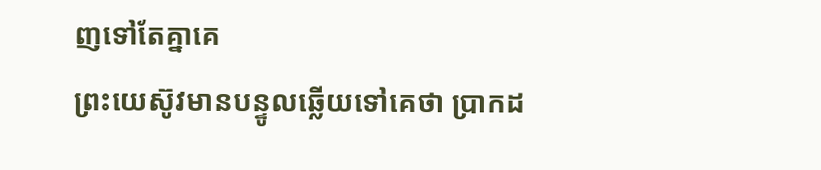ញទៅតែគ្នាគេ
ព្រះយេស៊ូវមានបន្ទូលឆ្លើយទៅគេថា ប្រាកដ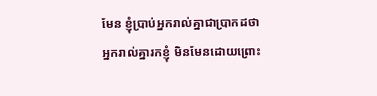មែន ខ្ញុំប្រាប់អ្នករាល់គ្នាជាប្រាកដថា អ្នករាល់គ្នារកខ្ញុំ មិនមែនដោយព្រោះ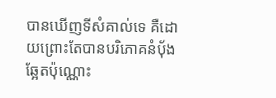បានឃើញទីសំគាល់ទេ គឺដោយព្រោះតែបានបរិភោគនំបុ័ងឆ្អែតប៉ុណ្ណោះ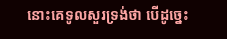នោះគេទូលសួរទ្រង់ថា បើដូច្នេះ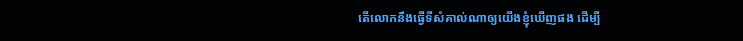តើលោកនឹងធ្វើទីសំគាល់ណាឲ្យយើងខ្ញុំឃើញផង ដើម្បី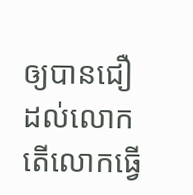ឲ្យបានជឿដល់លោក តើលោកធ្វើ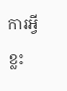ការអ្វីខ្លះ